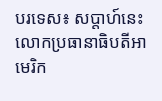បរទេស៖ សប្តាហ៍នេះ លោកប្រធានាធិបតីអាមេរិក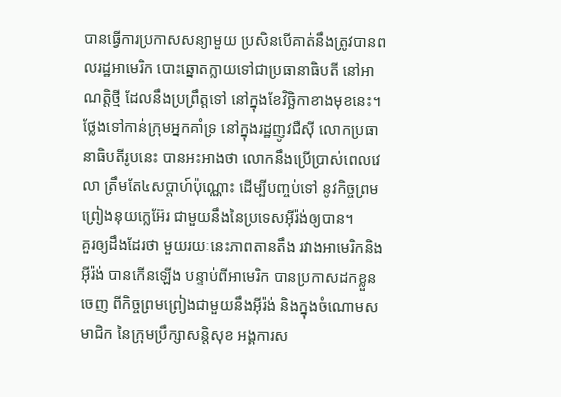បានធ្វើការប្រកាសសន្យាមួយ ប្រសិនបើគាត់នឹងត្រូវបានពលរដ្ឋអាមេរិក បោះឆ្នោតក្លាយទៅជាប្រធានាធិបតី នៅអាណត្តិថ្មី ដែលនឹងប្រព្រឹត្តទៅ នៅក្នុងខែវិច្ឆិកាខាងមុខនេះ។
ថ្លែងទៅកាន់ក្រុមអ្នកគាំទ្រ នៅក្នុងរដ្ឋញូវជឺស៊ី លោកប្រធានាធិបតីរូបនេះ បានអះអាងថា លោកនឹងប្រើប្រាស់ពេលវេលា ត្រឹមតែ៤សប្តាហ៍ប៉ុណ្ណោះ ដើម្បីបញ្ចប់ទៅ នូវកិច្ចព្រមព្រៀងនុយក្លេអ៊ែរ ជាមួយនឹងនៃប្រទេសអ៊ីរ៉ង់ឲ្យបាន។
គួរឲ្យដឹងដែរថា មួយរយៈនេះភាពតានតឹង រវាងអាមេរិកនិងអ៊ីរ៉ង់ បានកើនឡើង បន្ទាប់ពីអាមេរិក បានប្រកាសដកខ្លួនចេញ ពីកិច្ចព្រមព្រៀងជាមួយនឹងអ៊ីរ៉ង់ និងក្នុងចំណោមសមាជិក នៃក្រុមប្រឹក្សាសន្តិសុខ អង្គការស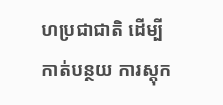ហប្រជាជាតិ ដើម្បីកាត់បន្ថយ ការស្តុក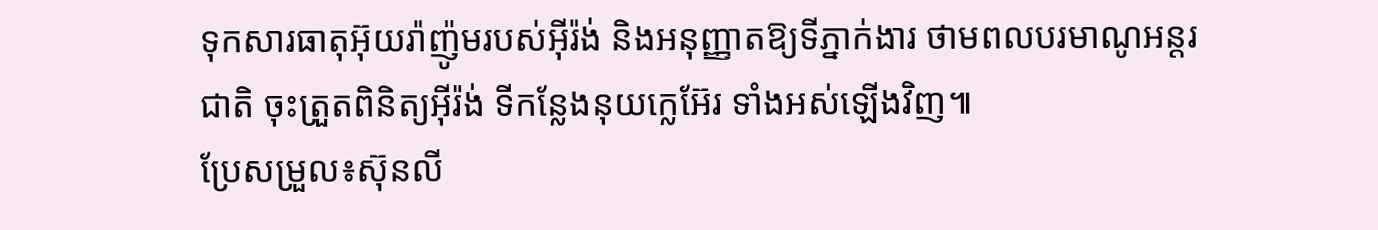ទុកសារធាតុអ៊ុយរ៉ាញ៉ូមរបស់អ៊ីរ៉ង់ និងអនុញ្ញាតឱ្យទីភ្នាក់ងារ ថាមពលបរមាណូអន្តរជាតិ ចុះត្រួតពិនិត្យអ៊ីរ៉ង់ ទីកន្លែងនុយក្លេអ៊ែរ ទាំងអស់ឡើងវិញ៕
ប្រែសម្រួល៖ស៊ុនលី